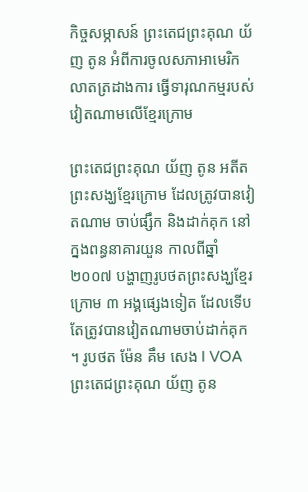កិច្ចសម្ភាសន៍ ព្រះតេជព្រះគុណ យ័ញ តូន អំពីការចូលសភាអាមេរិកលាតត្រដាងការ ធ្វើទារុណកម្មរបស់វៀតណាមលើខ្មែរក្រោម

ព្រះតេជព្រះគុណ យ័ញ តូន អតីតព្រះសង្ឃខ្មែរក្រោម ដែលត្រូវបានវៀតណាម ចាប់ផ្សឹក និងដាក់គុក នៅក្នងពន្ធនាគារយួន កាលពីឆ្នាំ ២០០៧ បង្ហាញរូបថតព្រះសង្ឃខ្មែរក្រោម ៣ អង្គផ្សេងទៀត ដែលទើបតែត្រូវបានវៀតណាមចាប់ដាក់គុក ។ រូបថត ម៉ែន គឹម សេង l VOA
ព្រះតេជព្រះគុណ យ័ញ តូន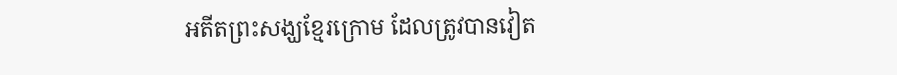អតីតព្រះសង្ឃខ្មែរក្រោម ដែលត្រូវបានវៀត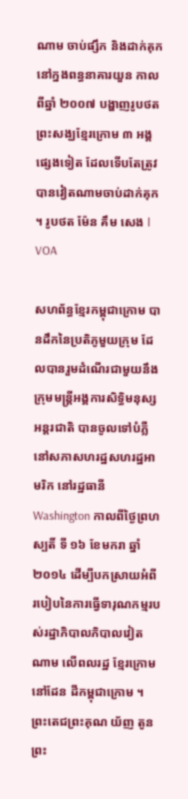ណាម ចាប់ផ្សឹក និងដាក់គុក នៅក្នងពន្ធនាគារយួន កាលពីឆ្នាំ ២០០៧ បង្ហាញរូបថតព្រះសង្ឃខ្មែរក្រោម ៣ អង្គផ្សេងទៀត ដែលទើបតែត្រូវបានវៀតណាមចាប់ដាក់គុក ។ រូបថត ម៉ែន គឹម សេង l VOA

សហព័ន្ធខ្មែរកម្ពុជាក្រោម បានដឹកនៃប្រតិភូមួយក្រុម ដែលបានរួមដំណើរជាមួយនឹងក្រុមមន្ត្រីអង្គការសិទ្ធិមនុស្ស អន្តរជាតិ បានចូលទៅបំភ្លឺនៅសភាសហរដ្ឋសហរដ្ឋអាមរិក នៅរដ្ឋធានី Washington កាលពីថ្ងៃព្រហស្បតិ៍ ទី ១៦ ខែមករា ឆ្នាំ ២០១៤ ដើម្បីបកស្រាយអំពី របៀបនៃការធ្វើទារុណកម្មរបស់រដ្ឋាភិបាលភិបាលវៀតណាម លើពលរដ្ឋ ខ្មែរក្រោម នៅដែន ដីកម្ពុជាក្រោម ។ ព្រះតេជព្រះគុណ យ័ញ តូន ព្រះ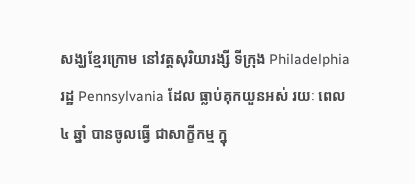សង្ឃខ្មែរក្រោម នៅវត្តសុរិយារង្សី ទីក្រុង Philadelphia រដ្ឋ Pennsylvania ដែល ធ្លាប់គុកយួនអស់ រយៈ ពេល ៤ ឆ្នាំ បានចូលធ្វើ ជាសាក្ខីកម្ម ក្នុ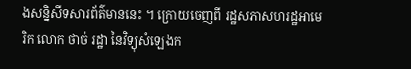ងសន្និសីទសារព័ត៌មាននេះ ។ ក្រោយចេញពី រដ្ឋសភាសហរដ្ឋអាមេរិក លោក ថាច់ រដ្ឋា នៃវិទ្យុសំឡេងក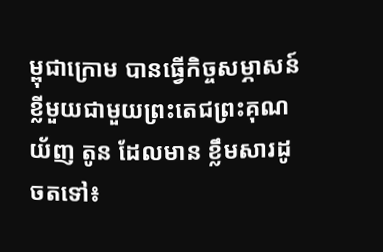ម្ពុជាក្រោម បានធ្វើកិច្ចសម្ភាសន៍ខ្លីមួយជាមួយព្រះតេជព្រះគុណ យ័ញ តូន ដែលមាន ខ្លឹមសារដូចតទៅ៖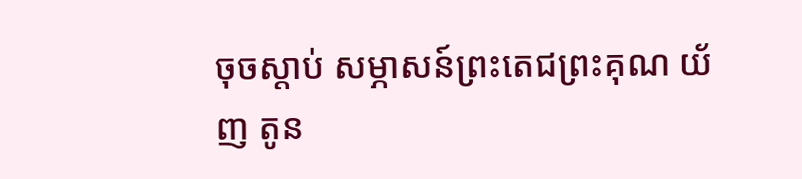ចុចស្ដាប់ សម្ភាសន៍ព្រះតេជព្រះគុណ យ័ញ តូន